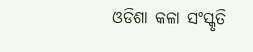ଓଡିଶା କଳା ସଂସ୍କୃତି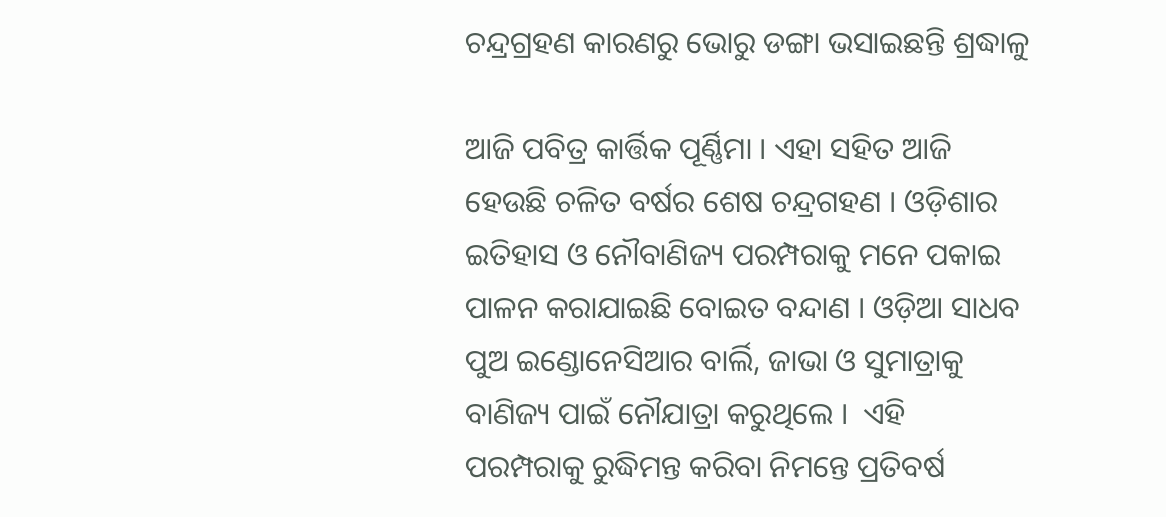ଚନ୍ଦ୍ରଗ୍ରହଣ କାରଣରୁ ଭୋରୁ ଡଙ୍ଗା ଭସାଇଛନ୍ତି ଶ୍ରଦ୍ଧାଳୁ

ଆଜି ପବିତ୍ର କାର୍ତ୍ତିକ ପୂର୍ଣ୍ଣିମା । ଏହା ସହିତ ଆଜି ହେଉଛି ଚଳିତ ବର୍ଷର ଶେଷ ଚନ୍ଦ୍ରଗହଣ । ଓଡ଼ିଶାର ଇତିହାସ ଓ ନୌବାଣିଜ୍ୟ ପରମ୍ପରାକୁ ମନେ ପକାଇ ପାଳନ କରାଯାଇଛି ବୋଇତ ବନ୍ଦାଣ । ଓଡ଼ିଆ ସାଧବ ପୁଅ ଇଣ୍ଡୋନେସିଆର ବାର୍ଲି, ଜାଭା ଓ ସୁମାତ୍ରାକୁ ବାଣିଜ୍ୟ ପାଇଁ ନୌଯାତ୍ରା କରୁଥିଲେ ।  ଏହି ପରମ୍ପରାକୁ ରୁଦ୍ଧିମନ୍ତ କରିବା ନିମନ୍ତେ ପ୍ରତିବର୍ଷ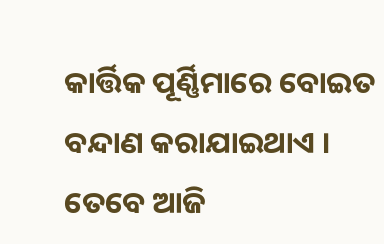କାର୍ତ୍ତିକ ପୂର୍ଣ୍ଣିମାରେ ବୋଇତ ବନ୍ଦାଣ କରାଯାଇଥାଏ । ତେବେ ଆଜି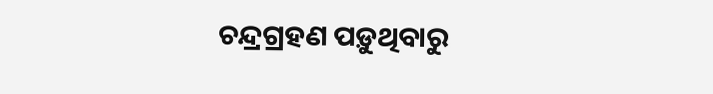ଚନ୍ଦ୍ରଗ୍ରହଣ ପଡ଼ୁଥିବାରୁ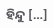ହିନ୍ଦୁ […]